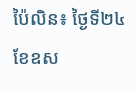ប៉ៃលិន៖ ថ្ងៃទី២៤ ខែឧស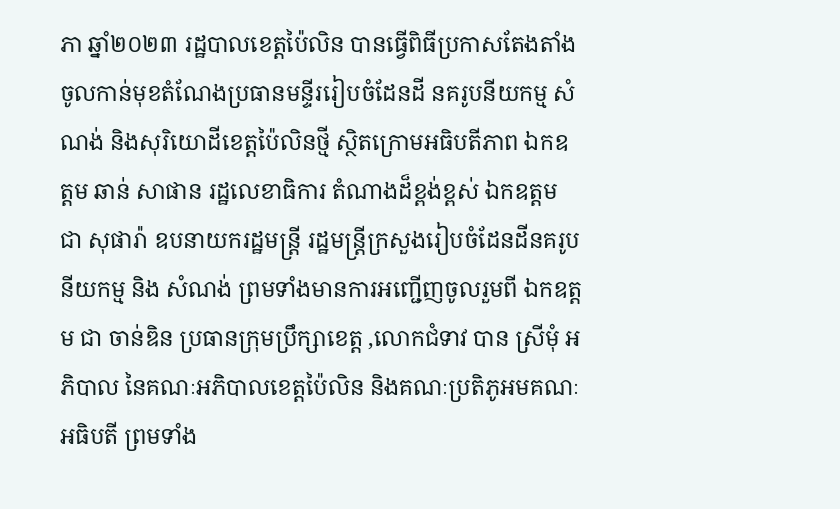ភា ឆ្នាំ២០២៣ រដ្ឋបាលខេត្តប៉ៃលិន បានធ្វើពិធីប្រកាសតែងតាំងចូលកាន់មុខតំណែងប្រធានមន្ទីររៀបចំដែនដី នគរូបនីយកម្ម សំណង់ និងសុរិយោដីខេត្តប៉ៃលិនថ្មី ស្ថិតក្រោមអធិបតីភាព ឯកឧត្តម ឆាន់ សាផាន រដ្ឋលេខាធិការ តំណាងដ៏ខ្ពង់ខ្ពស់ ឯកឧត្តម ជា សុផារ៉ា ឧបនាយករដ្ឋមន្រ្តី រដ្ឋមន្រ្តីក្រសួងរៀបចំដែនដីនគរូបនីយកម្ម និង សំណង់ ព្រមទាំងមានការអញ្ជើញចូលរួមពី ឯកឧត្តម ជា ចាន់ឌិន ប្រធានក្រុមប្រឹក្សាខេត្ត ,លោកជំទាវ បាន ស្រីមុំ អភិបាល នៃគណៈអភិបាលខេត្តប៉ៃលិន និងគណៈប្រតិភូអមគណៈអធិបតី ព្រមទាំង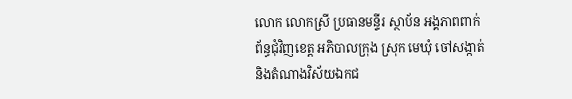លោក លោកស្រី ប្រធានមន្ទីរ ស្ថាប័ន អង្គភាពពាក់ព័ន្ធជុំវិញខេត្ត អភិបាលក្រុង ស្រុក មេឃុំ ចៅសង្កាត់ និងតំណាងវិស័យឯកជ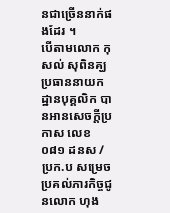នជាច្រើននាក់ផងដែរ ។
បើតាមលោក កុសល់ សុពិនគ្ឃ ប្រធាននាយកដ្ឋានបុគ្គលិក បានអានសេចក្តីប្រកាស លេខ ០៨១ ដនស / ប្រក.ប សម្រេចប្រគល់ភារកិច្ចជូនលោក ហុង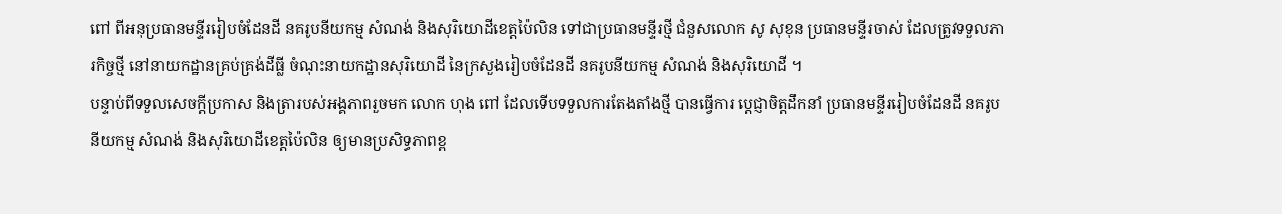ពៅ ពីអនុប្រធានមន្ទីររៀបចំដែនដី នគរូបនីយកម្ម សំណង់ និងសុរិយោដីខេត្តប៉ៃលិន ទៅជាប្រធានមន្ទីរថ្មី ជំនួសលោក សូ សុខុន ប្រធានមន្ទីរចាស់ ដែលត្រូវទទួលភារកិច្ចថ្មី នៅនាយកដ្ឋានគ្រប់គ្រង់ដីធ្លី ចំណុះនាយកដ្ឋានសុរិយោដី នៃក្រសួងរៀបចំដែនដី នគរូបនីយកម្ម សំណង់ និងសុរិយោដី ។
បន្ទាប់ពីទទួលសេចក្តីប្រកាស និងត្រារបស់អង្គភាពរួចមក លោក ហុង ពៅ ដែលទើបទទួលការតែងតាំងថ្មី បានធ្វើការ ប្តេជ្ញាចិត្តដឹកនាំ ប្រធានមន្ទីររៀបចំដែនដី នគរូបនីយកម្ម សំណង់ និងសុរិយោដីខេត្តប៉ៃលិន ឲ្យមានប្រសិទ្ធភាពខ្ព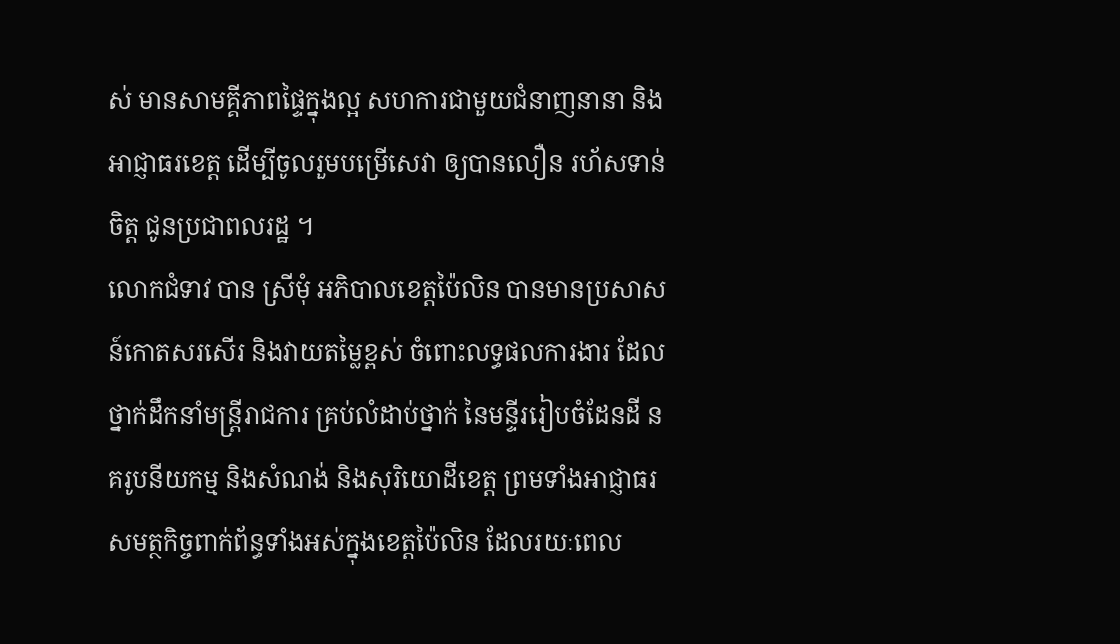ស់ មានសាមគ្គីភាពផ្ទៃក្នុងល្អ សហការជាមួយជំនាញនានា និងអាជ្ញាធរខេត្ត ដើម្បីចូលរួមបម្រើសេវា ឲ្យបានលឿន រហ័សទាន់ចិត្ត ជូនប្រជាពលរដ្ឋ ។
លោកជំទាវ បាន ស្រីមុំ អភិបាលខេត្តប៉ៃលិន បានមានប្រសាសន៍កោតសរសើរ និងវាយតម្លៃខ្ពស់ ចំពោះលទ្ធផលការងារ ដែលថ្នាក់ដឹកនាំមន្ត្រីរាជការ គ្រប់លំដាប់ថ្នាក់ នៃមន្ទីររៀបចំដែនដី នគរូបនីយកម្ម និងសំណង់ និងសុរិយោដីខេត្ត ព្រមទាំងអាជ្ញាធរសមត្ថកិច្ចពាក់ព័ន្ធទាំងអស់ក្នុងខេត្តប៉ៃលិន ដែលរយៈពេល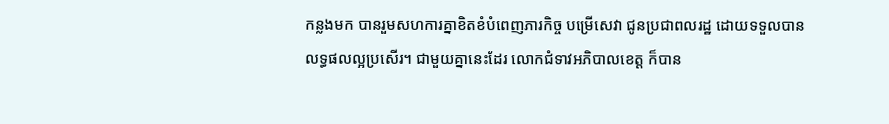កន្លងមក បានរួមសហការគ្នាខិតខំបំពេញភារកិច្ច បម្រើសេវា ជូនប្រជាពលរដ្ឋ ដោយទទួលបានលទ្ធផលល្អប្រសើរ។ ជាមួយគ្នានេះដែរ លោកជំទាវអភិបាលខេត្ត ក៏បាន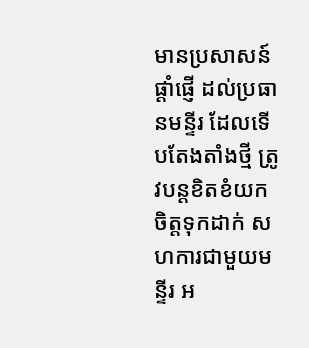មានប្រសាសន៍ផ្ដាំផ្ញើ ដល់ប្រធានមន្ទីរ ដែលទើបតែងតាំងថ្មី ត្រូវបន្តខិតខំយកចិត្តទុកដាក់ សហការជាមួយមន្ទីរ អ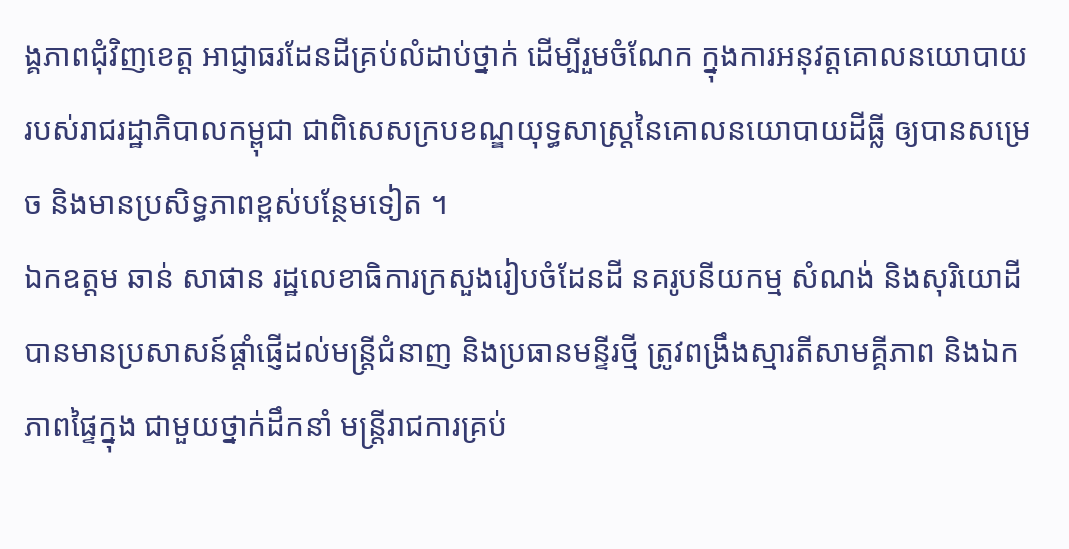ង្គភាពជុំវិញខេត្ត អាជ្ញាធរដែនដីគ្រប់លំដាប់ថ្នាក់ ដើម្បីរួមចំណែក ក្នុងការអនុវត្តគោលនយោបាយ របស់រាជរដ្ឋាភិបាលកម្ពុជា ជាពិសេសក្របខណ្ឌយុទ្ធសាស្ត្រនៃគោលនយោបាយដីធ្លី ឲ្យបានសម្រេច និងមានប្រសិទ្ធភាពខ្ពស់បន្ថែមទៀត ។
ឯកឧត្តម ឆាន់ សាផាន រដ្ឋលេខាធិការក្រសួងរៀបចំដែនដី នគរូបនីយកម្ម សំណង់ និងសុរិយោដី បានមានប្រសាសន៍ផ្តាំផ្ញើដល់មន្ត្រីជំនាញ និងប្រធានមន្ទីរថ្មី ត្រូវពង្រឹងស្មារតីសាមគ្គីភាព និងឯកភាពផ្ទៃក្នុង ជាមួយថ្នាក់ដឹកនាំ មន្ត្រីរាជការគ្រប់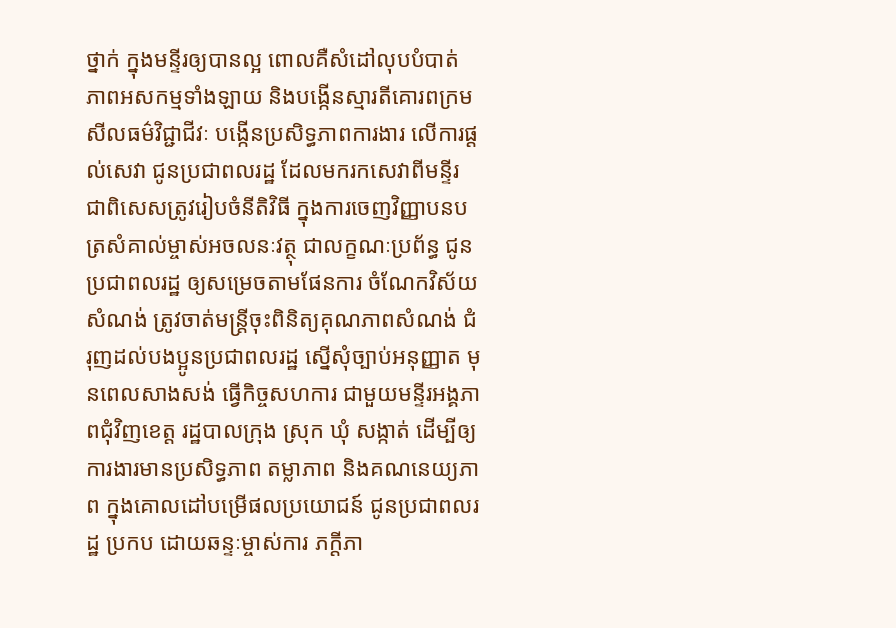ថ្នាក់ ក្នុងមន្ទីរឲ្យបានល្អ ពោលគឺសំដៅលុបបំបាត់ ភាពអសកម្មទាំងឡាយ និងបង្កើនស្មារតីគោរពក្រមសីលធម៌វិជ្ជាជីវៈ បង្កើនប្រសិទ្ធភាពការងារ លើការផ្ដល់សេវា ជូនប្រជាពលរដ្ឋ ដែលមករកសេវាពីមន្ទីរ ជាពិសេសត្រូវរៀបចំនីតិវិធី ក្នុងការចេញវិញ្ញាបនបត្រសំគាល់ម្ចាស់អចលនៈវត្ថុ ជាលក្ខណៈប្រព័ន្ធ ជូនប្រជាពលរដ្ឋ ឲ្យសម្រេចតាមផែនការ ចំណែកវិស័យសំណង់ ត្រូវចាត់មន្ត្រីចុះពិនិត្យគុណភាពសំណង់ ជំរុញដល់បងប្អូនប្រជាពលរដ្ឋ ស្នើសុំច្បាប់អនុញ្ញាត មុនពេលសាងសង់ ធ្វើកិច្ចសហការ ជាមួយមន្ទីរអង្គភាពជុំវិញខេត្ត រដ្ឋបាលក្រុង ស្រុក ឃុំ សង្កាត់ ដើម្បីឲ្យការងារមានប្រសិទ្ធភាព តម្លាភាព និងគណនេយ្យភាព ក្នុងគោលដៅបម្រើផលប្រយោជន៍ ជូនប្រជាពលរដ្ឋ ប្រកប ដោយឆន្ទៈម្ចាស់ការ ភក្ដីភា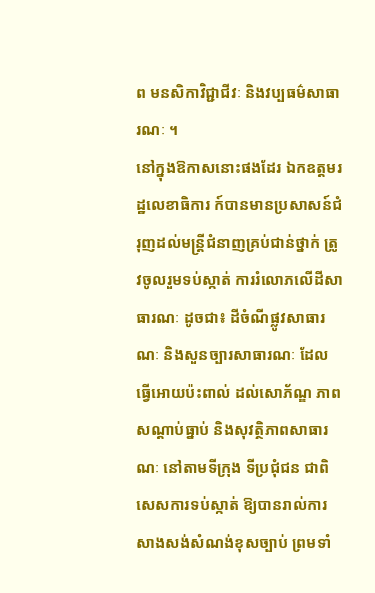ព មនសិកាវិជ្ជាជីវៈ និងវប្បធម៌សាធារណៈ ។
នៅក្នុងឱកាសនោះផងដែរ ឯកឧត្តមរដ្ឋលេខាធិការ ក៍បានមានប្រសាសន៍ជំរុញដល់មន្ត្រីជំនាញគ្រប់ជាន់ថ្នាក់ ត្រូវចូលរួមទប់ស្កាត់ ការរំលោភលើដីសាធារណៈ ដូចជា៖ ដីចំណីផ្លូវសាធារណៈ និងសួនច្បារសាធារណៈ ដែលធ្វើអោយប៉ះពាល់ ដល់សោភ័ណ្ឌ ភាព សណ្ដាប់ធ្នាប់ និងសុវត្ថិភាពសាធារណៈ នៅតាមទីក្រុង ទីប្រជុំជន ជាពិសេសការទប់ស្កាត់ ឱ្យបានរាល់ការសាងសង់សំណង់ខុសច្បាប់ ព្រមទាំ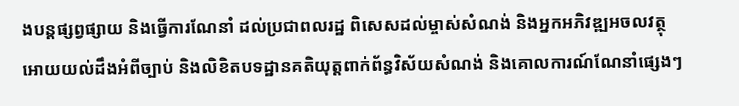ងបន្តផ្សព្វផ្សាយ និងធ្វើការណែនាំ ដល់ប្រជាពលរដ្ឋ ពិសេសដល់ម្ចាស់សំណង់ និងអ្នកអភិវឌ្ឍអចលវត្ថុ អោយយល់ដឹងអំពីច្បាប់ និងលិខិតបទដ្ឋានគតិយុត្តពាក់ព័ន្ធវិស័យសំណង់ និងគោលការណ៍ណែនាំផ្សេងៗ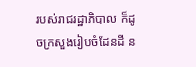របស់រាជរដ្ឋាភិបាល ក៏ដូចក្រសួងរៀបចំដែនដី ន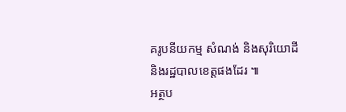គរូបនីយកម្ម សំណង់ និងសុរិយោដី និងរដ្ឋបាលខេត្តផងដែរ ៕
អត្ថប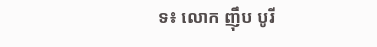ទ៖ លោក ញ៉ឹប បូរី